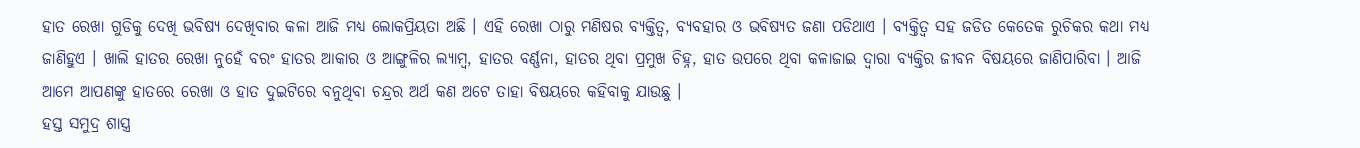ହାତ ରେଖା ଗୁଡିକୁ ଦେଖି ଭବିଷ୍ୟ ଦେଖିବାର କଳା ଆଜି ମଧ୍ୟ ଲୋକପ୍ରିୟତା ଅଛି । ଏହି ରେଖା ଠାରୁ ମଣିଷର ବ୍ୟକ୍ତିତ୍ବ, ବ୍ୟବହାର ଓ ଭବିଷ୍ୟତ ଜଣା ପଡିଥାଏ । ବ୍ୟକ୍ତିତ୍ଵ ସହ ଜଡିତ କେତେକ ରୁଚିକର କଥା ମଧ୍ୟ ଜାଣିହୁଏ । ଖାଲି ହାତର ରେଖା ନୁହେଁ ବରଂ ହାତର ଆକାର ଓ ଆଙ୍ଗୁଳିର ଲ୍ଯାମ୍ବ, ହାତର ବର୍ଣ୍ଣନା, ହାତର ଥିବା ପ୍ରମୁଖ ଚିହ୍ନ, ହାତ ଉପରେ ଥିବା କଳାଜାଇ ଦ୍ଵାରା ବ୍ଯକ୍ତିର ଜୀବନ ବିଷୟରେ ଜାଣିପାରିବା । ଆଜି ଆମେ ଆପଣଙ୍କୁ ହାତରେ ରେଖା ଓ ହାତ ଦୁଇଟିରେ ବନୁଥିବା ଚନ୍ଦ୍ରର ଅର୍ଥ କଣ ଅଟେ ତାହା ବିଷୟରେ କହିବାକୁ ଯାଉଛୁ ।
ହସ୍ତ ସମୁଦ୍ର ଶାସ୍ତ୍ର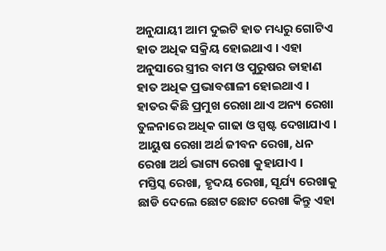ଅନୁଯାୟୀ ଆମ ଦୁଇଟି ହାତ ମଧ୍ୟରୁ ଗୋଟିଏ ହାତ ଅଧିକ ସକ୍ରିୟ ହୋଇଥାଏ । ଏହା ଅନୁସାରେ ସ୍ତ୍ରୀର ବାମ ଓ ପୁରୁଷର ଡାହାଣ ହାତ ଅଧିକ ପ୍ରଭାବଶାଳୀ ହୋଇଥାଏ । ହାତର କିଛି ପ୍ରମୁଖ ରେଖା ଥାଏ ଅନ୍ୟ ରେଖା ତୁଳନାରେ ଅଧିକ ଗାଢା ଓ ସ୍ପଷ୍ଟ ଦେଖାଯାଏ । ଆୟୁଷ ରେଖା ଅର୍ଥ ଜୀବନ ରେଖା, ଧନ ରେଖା ଅର୍ଥ ଭାଗ୍ୟ ରେଖା କୁହାଯାଏ ।
ମସ୍ତିସ୍କ ରେଖା, ହୃଦୟ ରେଖା, ସୂର୍ଯ୍ୟ ରେଖାକୁ ଛାଡି ଦେଲେ ଛୋଟ ଛୋଟ ରେଖା କିନ୍ତୁ ଏହା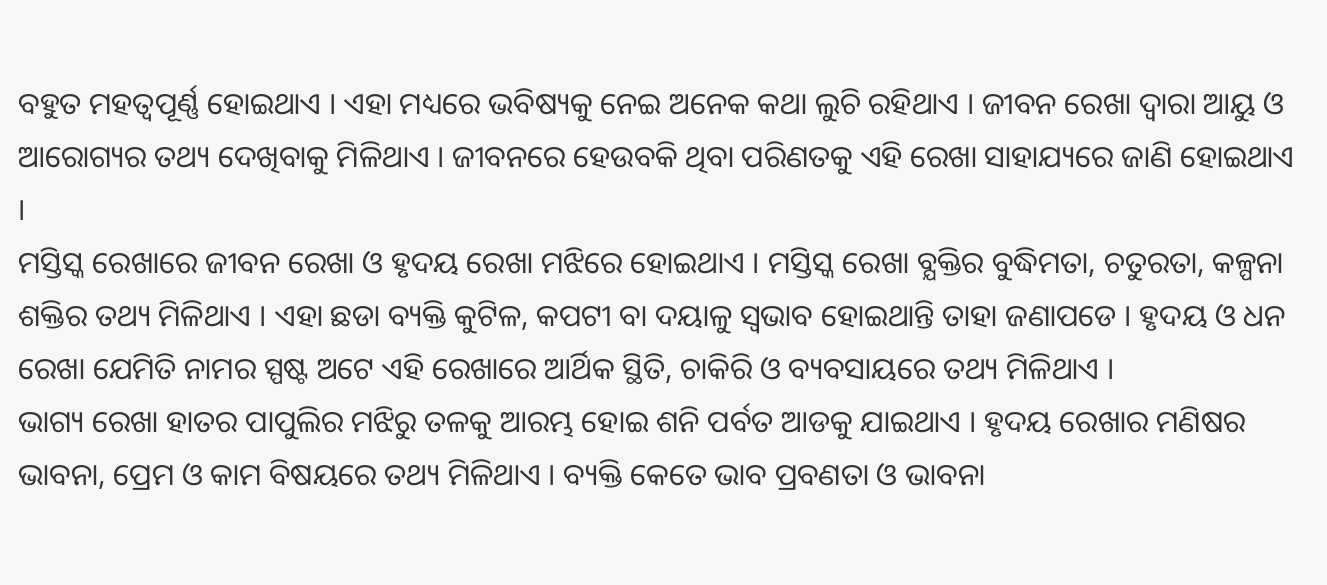ବହୁତ ମହତ୍ବପୂର୍ଣ୍ଣ ହୋଇଥାଏ । ଏହା ମଧ୍ୟରେ ଭବିଷ୍ୟକୁ ନେଇ ଅନେକ କଥା ଲୁଚି ରହିଥାଏ । ଜୀବନ ରେଖା ଦ୍ଵାରା ଆୟୁ ଓ ଆରୋଗ୍ୟର ତଥ୍ୟ ଦେଖିବାକୁ ମିଳିଥାଏ । ଜୀବନରେ ହେଉବକି ଥିବା ପରିଣତକୁ ଏହି ରେଖା ସାହାଯ୍ୟରେ ଜାଣି ହୋଇଥାଏ ।
ମସ୍ତିସ୍କ ରେଖାରେ ଜୀବନ ରେଖା ଓ ହୃଦୟ ରେଖା ମଝିରେ ହୋଇଥାଏ । ମସ୍ତିସ୍କ ରେଖା ବ୍ଯକ୍ତିର ବୁଦ୍ଧିମତା, ଚତୁରତା, କଳ୍ପନା ଶକ୍ତିର ତଥ୍ୟ ମିଳିଥାଏ । ଏହା ଛଡା ବ୍ୟକ୍ତି କୁଟିଳ, କପଟୀ ବା ଦୟାଳୁ ସ୍ଵଭାବ ହୋଇଥାନ୍ତି ତାହା ଜଣାପଡେ । ହୃଦୟ ଓ ଧନ ରେଖା ଯେମିତି ନାମର ସ୍ପଷ୍ଟ ଅଟେ ଏହି ରେଖାରେ ଆର୍ଥିକ ସ୍ଥିତି, ଚାକିରି ଓ ବ୍ୟବସାୟରେ ତଥ୍ୟ ମିଳିଥାଏ ।
ଭାଗ୍ୟ ରେଖା ହାତର ପାପୁଲିର ମଝିରୁ ତଳକୁ ଆରମ୍ଭ ହୋଇ ଶନି ପର୍ବତ ଆଡକୁ ଯାଇଥାଏ । ହୃଦୟ ରେଖାର ମଣିଷର ଭାବନା, ପ୍ରେମ ଓ କାମ ବିଷୟରେ ତଥ୍ୟ ମିଳିଥାଏ । ବ୍ୟକ୍ତି କେତେ ଭାବ ପ୍ରବଣତା ଓ ଭାବନା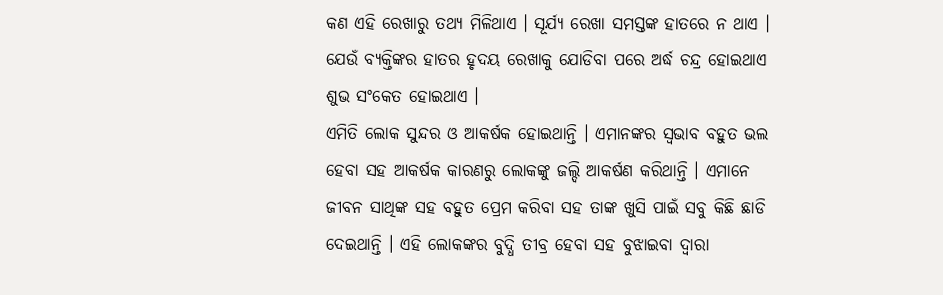କଣ ଏହି ରେଖାରୁ ତଥ୍ୟ ମିଳିଥାଏ । ସୂର୍ଯ୍ୟ ରେଖା ସମସ୍ତଙ୍କ ହାତରେ ନ ଥାଏ । ଯେଉଁ ବ୍ୟକ୍ତିଙ୍କର ହାତର ହୃଦୟ ରେଖାକୁ ଯୋଡିବା ପରେ ଅର୍ଦ୍ଧ ଚନ୍ଦ୍ର ହୋଇଥାଏ ଶୁଭ ସଂକେତ ହୋଇଥାଏ ।
ଏମିତି ଲୋକ ସୁନ୍ଦର ଓ ଆକର୍ଷକ ହୋଇଥାନ୍ତି । ଏମାନଙ୍କର ସ୍ଵଭାବ ବହୁତ ଭଲ ହେବା ସହ ଆକର୍ଷକ କାରଣରୁ ଲୋକଙ୍କୁ ଜଲ୍ଦି ଆକର୍ଷଣ କରିଥାନ୍ତି । ଏମାନେ ଜୀବନ ସାଥିଙ୍କ ସହ ବହୁତ ପ୍ରେମ କରିବା ସହ ତାଙ୍କ ଖୁସି ପାଇଁ ସବୁ କିଛି ଛାଡି ଦେଇଥାନ୍ତି । ଏହି ଲୋକଙ୍କର ବୁଦ୍ଧି ତୀବ୍ର ହେବା ସହ ବୁଝାଇବା ଦ୍ଵାରା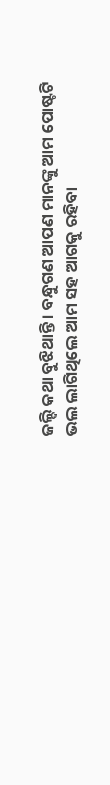ଜଲ୍ଦି କଥା ବୁଝିଥାନ୍ତି । ବନ୍ଧୁଗଣ ଆପଣ ମାନଙ୍କୁ ଆମ ପୋଷ୍ଟଟି ଭଲ ଲାଗିଥିଲେ ଆମ ସହ ଆଗକୁ ରହିବା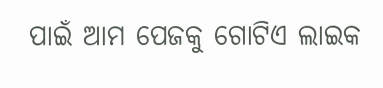ପାଇଁ ଆମ ପେଜକୁ ଗୋଟିଏ ଲାଇକ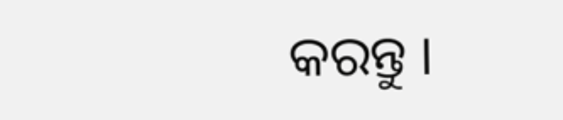କରନ୍ତୁ ।